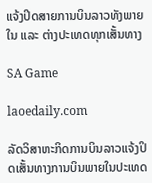ແຈ້ງປິດສາຍການບິນລາວທັງພາຍໃນ ແລະ ຕ່າງປະເທດທຸກເສັ້ນທາງ

SA Game

laoedaily.com

ລັດວິສາຫະກິດການບິນລາວແຈ້ງປິດເສັ້ນທາງການບິນພາຍໃນປະເທດ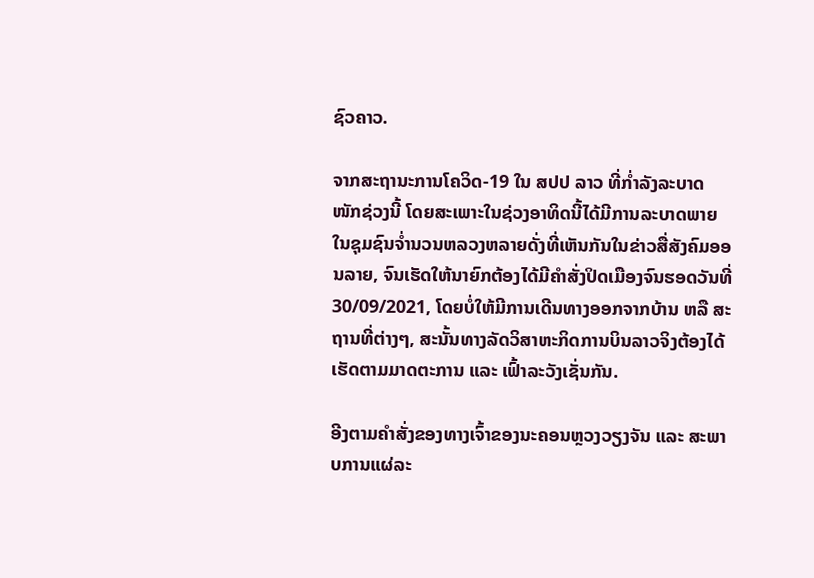ຊົວຄາວ.

ຈາກສະຖານະການໂຄວິດ-19 ໃນ ສປປ ລາວ ທີ່ກ່ຳລັງລະບາດໜັກຊ່ວງນີ້ ໂດຍສະເພາະໃນຊ່ວງອາທິດນີ້ໄດ້ມີການລະບາດພາຍໃນຊຸມຊົນຈ່ຳນວນຫລວງຫລາຍດັ່ງທີ່ເຫັນກັນໃນຂ່າວສື່ສັງຄົມອອນລາຍ, ຈົນເຮັດໃຫ້ນາຍົກຕ້ອງໄດ້ມີຄຳສັ່ງປິດເມືອງຈົນຮອດວັນທີ່ 30/09/2021, ໂດຍບໍ່ໃຫ້ມີການເດີນທາງອອກຈາກບ້ານ ຫລື ສະຖານທີ່ຕ່າງໆ, ສະນັ້ນທາງລັດວິສາຫະກິດການບິນລາວຈິງຕ້ອງໄດ້ເຮັດຕາມມາດຕະການ ແລະ ເຟົ້າລະວັງເຊັ່ນກັນ.

ອີງຕາມຄໍາສັ່ງຂອງທາງເຈົ້າຂອງນະຄອນຫຼວງວຽງຈັນ ແລະ ສະພາບການແຜ່ລະ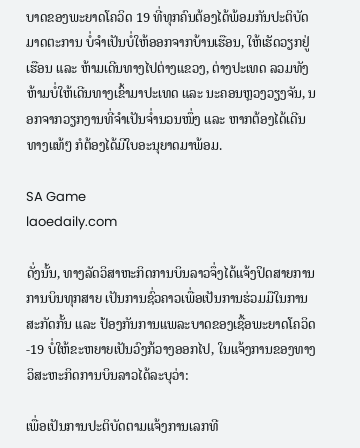ບາດຂອງພະຍາດໂຄວິດ 19 ທີ່ທຸກຄົນຕ້ອງໄດ້ພ້ອມກັນປະຕິບັດມາດຕະການ ບໍ່ຈໍາເປັນບໍ່ໃຫ້ອອກຈາກບ້ານເຮືອນ, ໃຫ້ເຮັດວຽກຢູ່ເຮືອນ ແລະ ຫ້າມເດີນທາງໄປຕ່າງແຂວງ, ຕ່າງປະເທດ ລວມທັງຫ້າມບໍ່ໃຫ້ເດີນທາງເຂົ້າມາປະເທດ ແລະ ນະຄອນຫຼວງວຽງຈັນ, ນອກຈາກວຽກງານທີ່ຈຳເປັນຈ່ຳນວນໜຶ່ງ ແລະ ຫາກຕ້ອງໄດ້ເດີນທາງແທ້ໆ ກໍຕ້ອງໄດ້ມີໃບອະນຸຍາດມາພ້ອມ.

SA Game
laoedaily.com

ດັ່ງນັ້ນ, ທາງລັດວິສາຫະກິດການບິນລາວຈຶ່ງໄດ້ແຈ້ງປິດສາຍການການບິນທຸກສາຍ ເປັນການຊົ່ວຄາວເພື່ອເປັນການຮ່ວມມືໃນການສະກັດກັ້ນ ແລະ ປ້ອງກັນການແພລະບາດຂອງເຊື້ອພະຍາດໂຄວິດ-19 ບໍ່ໃຫ້ຂະຫຍາຍເປັນວົງກ້ວາງອອກໄປ, ໃນແຈ້ງການຂອງທາງວິສະຫະກິດການບິນລາວໄດ້ລະບຸວ່າ:

ເພື່ອເປັນການປະຕິບັດຕາມແຈ້ງການເລກທີ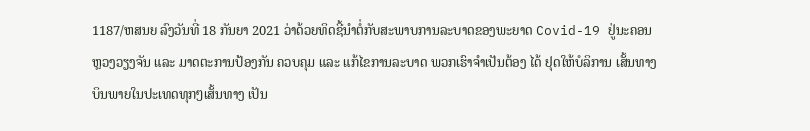1187/ຫສນຍ ລົງວັນທີ່ 18 ກັນຍາ 2021 ວ່າດ້ວຍທິດຊີ້ນຳຕໍ່ກັບສະພາບການລະບາດຂອງພະຍາດ Covid-19 ຢູ່ນະຄອນຫຼວງວຽງຈັນ ແລະ ມາດຕະການປ້ອງກັນ ຄວບຄຸມ ແລະ ແກ້ໄຂການລະບາດ ພວກເຮົາຈຳເປັນຕ້ອງ ໄດ້ ຢຸດໃຫ້ບໍລິການ ເສັ້ນທາງບິນພາຍໃນປະເທດທຸກໆເສັ້ນທາງ ເປັນ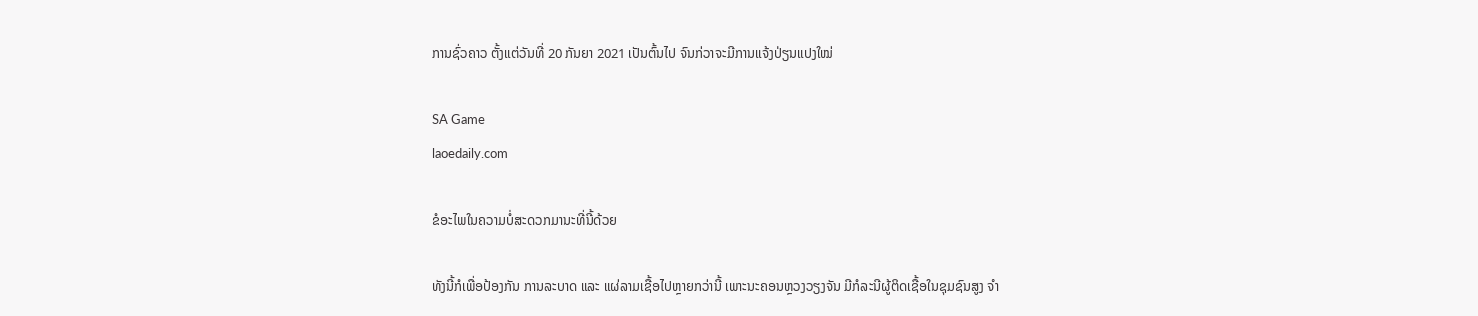ການຊົ່ວຄາວ ຕັ້ງແຕ່ວັນທີ່ 20 ກັນຍາ 2021 ເປັນຕົ້ນໄປ ຈົນກ່ວາຈະມີການແຈ້ງປ່ຽນແປງໃໝ່

SA Game
laoedaily.com

ຂໍອະໄພໃນຄວາມບໍ່ສະດວກມານະທີ່ນີ້ດ້ວຍ

ທັງນີ້ກໍເພື່ອປ້ອງກັນ ການລະບາດ ແລະ ແຜ່ລາມເຊື້ອໄປຫຼາຍກວ່ານີ້ ເພາະນະຄອນຫຼວງວຽງຈັນ ມີກໍລະນີຜູ້ຕິດເຊື້ອໃນຊຸມຊົນສູງ ຈໍາ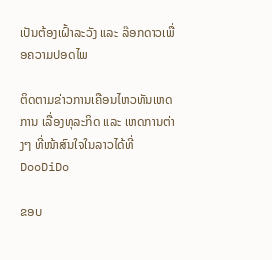ເປັນຕ້ອງເຝົ້າລະວັງ ແລະ ລ໊ອກດາວເພື່ອຄວາມປອດໄພ

ຕິດຕາມຂ່າວການເຄືອນໄຫວທັນເຫດການ ເລື່ອງທຸລະກິດ ແລະ ເຫດການຕ່າງໆ ທີ່ໜ້າສົນໃຈໃນລາວໄດ້ທີ່ DooDiDo

ຂອບ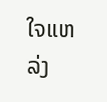ໃຈແຫລ່ງ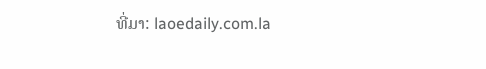ທີ່ມາ: laoedaily.com.la